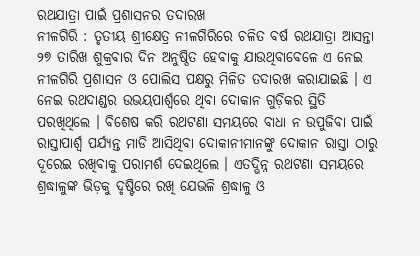ରଥଯାତ୍ରା ପାଇଁ ପ୍ରଶାସନର ତଦାରଖ
ନୀଳଗିରି : ତୃତୀୟ ଶ୍ରୀକ୍ଷେତ୍ର ନୀଳଗିରିରେ ଚଳିତ ବର୍ଷ ରଥଯାତ୍ରା ଆସନ୍ତା ୨୭ ତାରିଖ ଶୁକ୍ରବାର ଦିନ ଅନୁଷ୍ଠିତ ହେବାକୁ ଯାଉଥିବାବେଳେ ଏ ନେଇ ନୀଳଗିରି ପ୍ରଶାସନ ଓ ପୋଲିସ ପକ୍ଷରୁ ମିଳିତ ତଦାରଖ କରାଯାଇଛି । ଏ ନେଇ ରଥଦାଣ୍ଡର ଉଭୟପାର୍ଶ୍ୱରେ ଥିବା ଦୋକାନ ଗୁଡ଼ିକର ସ୍ଥିତି ପରଖିଥିଲେ । ବିଶେଷ କରି ରଥଟଣା ସମୟରେ ବାଧା ନ ଉପୁଜିବା ପାଇଁ ରାସ୍ତାପାର୍ଶ୍ୱ ପର୍ଯ୍ୟନ୍ତ ମାଡି ଆସିଥିବା ଦୋକାନୀମାନଙ୍କୁ ଦୋକାନ ରାସ୍ତା ଠାରୁ ଦୂରେଇ ରଖିବାକୁ ପରାମର୍ଶ ଦେଇଥିଲେ । ଏତଦ୍ଭିନ୍ନ ରଥଟଣା ସମୟରେ ଶ୍ରଦ୍ଧାଳୁଙ୍କ ଭିଡ଼କୁ ଦୃଷ୍ଟିରେ ରଖି ଯେଭଳି ଶ୍ରଦ୍ଧାଳୁ ଓ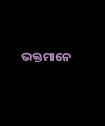ଭକ୍ତମାନେ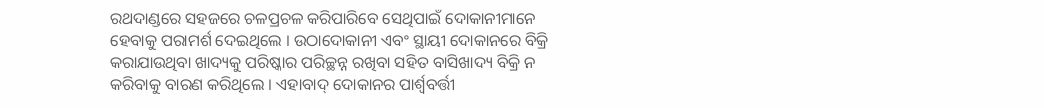ରଥଦାଣ୍ଡରେ ସହଜରେ ଚଳପ୍ରଚଳ କରିପାରିବେ ସେଥିପାଇଁ ଦୋକାନୀମାନେ ହେବାକୁ ପରାମର୍ଶ ଦେଇଥିଲେ । ଉଠାଦୋକାନୀ ଏବଂ ସ୍ଥାୟୀ ଦୋକାନରେ ବିକ୍ରି କରାଯାଉଥିବା ଖାଦ୍ୟକୁ ପରିଷ୍କାର ପରିଚ୍ଛନ୍ନ ରଖିବା ସହିତ ବାସିଖାଦ୍ୟ ବିକ୍ରି ନ କରିବାକୁ ବାରଣ କରିଥିଲେ । ଏହାବାଦ୍ ଦୋକାନର ପାର୍ଶ୍ୱବର୍ତ୍ତୀ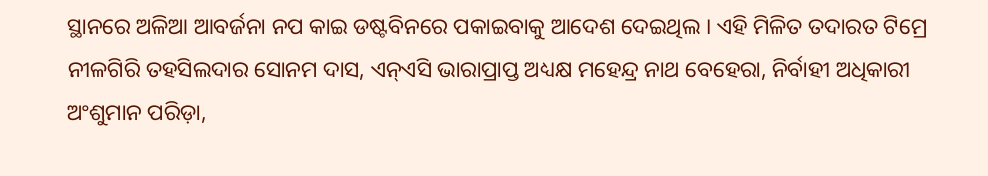ସ୍ଥାନରେ ଅଳିଆ ଆବର୍ଜନା ନପ କାଇ ଡଷ୍ଟବିନରେ ପକାଇବାକୁ ଆଦେଶ ଦେଇଥିଲ । ଏହି ମିଳିତ ତଦାରତ ଟିମ୍ରେ ନୀଳଗିରି ତହସିଲଦାର ସୋନମ ଦାସ, ଏନ୍ଏସି ଭାରାପ୍ରାପ୍ତ ଅଧ୍ୟକ୍ଷ ମହେନ୍ଦ୍ର ନାଥ ବେହେରା, ନିର୍ବାହୀ ଅଧିକାରୀ ଅଂଶୁମାନ ପରିଡ଼ା,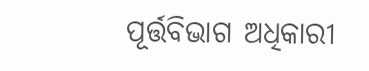ପୂର୍ତ୍ତବିଭାଗ ଅଧିକାରୀ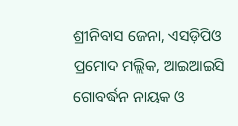ଶ୍ରୀନିବାସ ଜେନା, ଏସଡ଼ିପିଓ ପ୍ରମୋଦ ମଲ୍ଲିକ, ଆଇଆଇସି ଗୋବର୍ଦ୍ଧନ ନାୟକ ଓ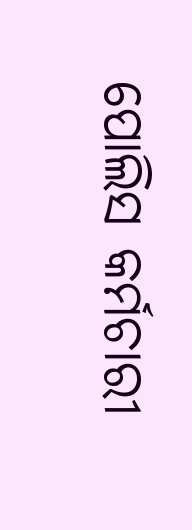ପୋଲିସ କର୍ମଚାରୀ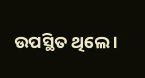ଉପସ୍ଥିତ ଥିଲେ ।